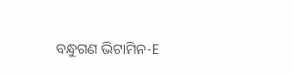ବନ୍ଧୁଗଣ ଭିଟାମିନ-E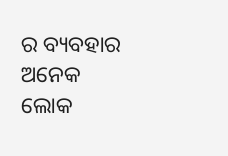ର ବ୍ୟବହାର ଅନେକ ଲୋକ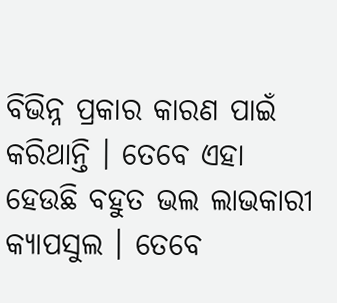ବିଭିନ୍ନ ପ୍ରକାର କାରଣ ପାଇଁ କରିଥାନ୍ତି । ତେବେ ଏହା ହେଉଛି ବହୁତ ଭଲ ଲାଭକାରୀ କ୍ୟାପସୁଲ । ତେବେ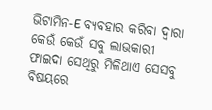ଭିଟାମିନ-E ବ୍ୟବହାର କରିବା ଦ୍ଵାରା କେଉଁ କେଉଁ ସବୁ ଲାଭକାରୀ ଫାଇଦା ସେଥିରୁ ମିଳିଥାଏ ସେସବୁ ବିଷୟରେ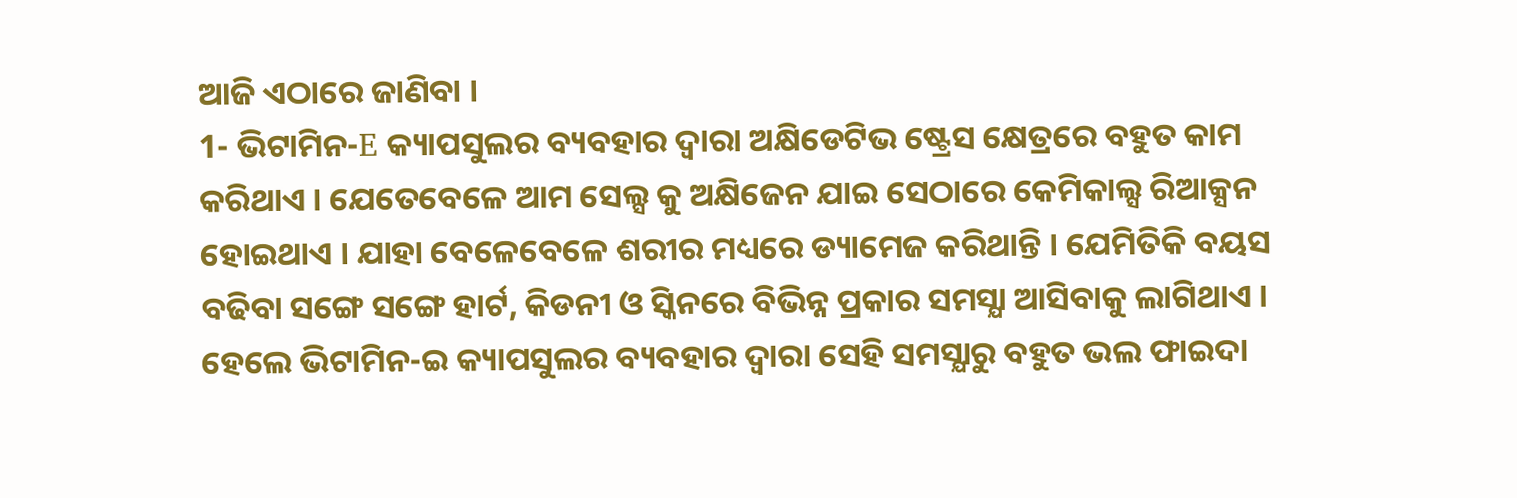ଆଜି ଏଠାରେ ଜାଣିବା ।
1- ଭିଟାମିନ-E କ୍ୟାପସୁଲର ବ୍ୟବହାର ଦ୍ଵାରା ଅକ୍ଷିଡେଟିଭ ଷ୍ଟ୍ରେସ କ୍ଷେତ୍ରରେ ବହୁତ କାମ କରିଥାଏ । ଯେତେବେଳେ ଆମ ସେଲ୍ସ କୁ ଅକ୍ଷିଜେନ ଯାଇ ସେଠାରେ କେମିକାଲ୍ସ ରିଆକ୍ସନ ହୋଇଥାଏ । ଯାହା ବେଳେବେଳେ ଶରୀର ମଧ୍ୟରେ ଡ୍ୟାମେଜ କରିଥାନ୍ତି । ଯେମିତିକି ବୟସ ବଢିବା ସଙ୍ଗେ ସଙ୍ଗେ ହାର୍ଟ, କିଡନୀ ଓ ସ୍କିନରେ ବିଭିନ୍ନ ପ୍ରକାର ସମସ୍ଯା ଆସିବାକୁ ଲାଗିଥାଏ । ହେଲେ ଭିଟାମିନ-ଇ କ୍ୟାପସୁଲର ବ୍ୟବହାର ଦ୍ଵାରା ସେହି ସମସ୍ଯାରୁ ବହୁତ ଭଲ ଫାଇଦା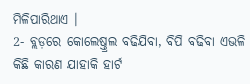ମିଳିପାରିଥାଏ ।
2- ବ୍ଲଡ଼ରେ କୋଲେଷ୍ତ୍ରଲ ବଢିଯିବା, ବିପି ବଢିବା ଏଭଳି କିଛି କାରଣ ଯାହାକି ହାର୍ଟ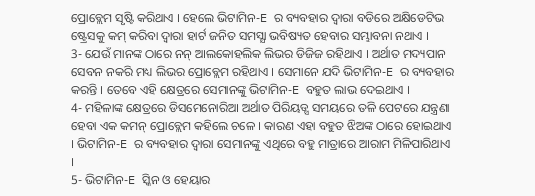ପ୍ରୋବ୍ଲେମ ସୃଷ୍ଟି କରିଥାଏ । ହେଲେ ଭିଟାମିନ-E ର ବ୍ୟବହାର ଦ୍ଵାରା ବଡିରେ ଅକ୍ଷିଡେଟିଭ ଷ୍ଟ୍ରେସକୁ କମ୍ କରିବା ଦ୍ଵାରା ହାର୍ଟ ଜନିତ ସମସ୍ଯା ଭବିଷ୍ୟତ ହେବାର ସମ୍ଭାବନା ନଥାଏ ।
3- ଯେଉଁ ମାନଙ୍କ ଠାରେ ନନ୍ ଆଲକୋହଲିକ ଲିଭର ଡିଜିଜ ରହିଥାଏ । ଅର୍ଥାତ ମଦ୍ୟପାନ ସେବନ ନକରି ମଧ୍ୟ ଲିଭର ପ୍ରୋବ୍ଲେମ ରହିଥାଏ । ସେମାନେ ଯଦି ଭିଟାମିନ-E ର ବ୍ୟବହାର କରନ୍ତି । ତେବେ ଏହି କ୍ଷେତ୍ରରେ ସେମାନଙ୍କୁ ଭିଟାମିନ-E ବହୁତ ଲାଭ ଦେଇଥାଏ ।
4- ମହିଳାଙ୍କ କ୍ଷେତ୍ରରେ ଡିସମେନୋରିଆ ଅର୍ଥାତ ପିରିୟଡ୍ସ ସମୟରେ ତଳି ପେଟରେ ଯନ୍ତ୍ରଣା ହେବା ଏକ କମନ୍ ପ୍ରୋବ୍ଲେମ କହିଲେ ଚଳେ । କାରଣ ଏହା ବହୁତ ଝିଅଙ୍କ ଠାରେ ହୋଇଥାଏ । ଭିଟାମିନ-E ର ବ୍ୟବହାର ଦ୍ଵାରା ସେମାନଙ୍କୁ ଏଥିରେ ବହୁ ମାତ୍ରାରେ ଆରାମ ମିଳିପାରିଥାଏ ।
5- ଭିଟାମିନ-E ସ୍କିନ ଓ ହେୟାର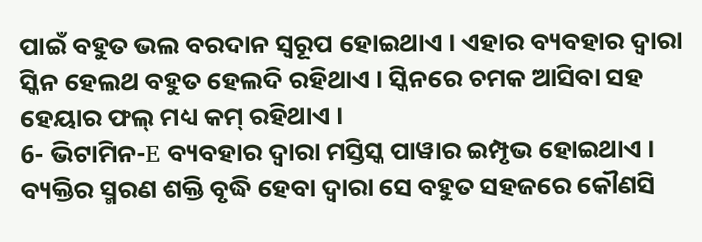ପାଇଁ ବହୁତ ଭଲ ବରଦାନ ସ୍ୱରୂପ ହୋଇଥାଏ । ଏହାର ବ୍ୟବହାର ଦ୍ଵାରା ସ୍କିନ ହେଲଥ ବହୁତ ହେଲଦି ରହିଥାଏ । ସ୍କିନରେ ଚମକ ଆସିବା ସହ ହେୟାର ଫଲ୍ ମଧ୍ୟ କମ୍ ରହିଥାଏ ।
6- ଭିଟାମିନ-E ବ୍ୟବହାର ଦ୍ଵାରା ମସ୍ତିସ୍କ ପାୱାର ଇମ୍ପୃଭ ହୋଇଥାଏ । ବ୍ୟକ୍ତିର ସ୍ମରଣ ଶକ୍ତି ବୃଦ୍ଧି ହେବା ଦ୍ଵାରା ସେ ବହୁତ ସହଜରେ କୌଣସି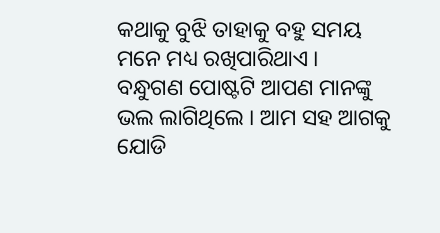କଥାକୁ ବୁଝି ତାହାକୁ ବହୁ ସମୟ ମନେ ମଧ୍ୟ ରଖିପାରିଥାଏ ।
ବନ୍ଧୁଗଣ ପୋଷ୍ଟଟି ଆପଣ ମାନଙ୍କୁ ଭଲ ଲାଗିଥିଲେ । ଆମ ସହ ଆଗକୁ ଯୋଡି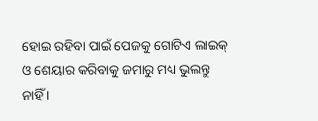ହୋଇ ରହିବା ପାଇଁ ପେଜକୁ ଗୋଟିଏ ଲାଇକ୍ ଓ ଶେୟାର କରିବାକୁ ଜମାରୁ ମଧ୍ୟ ଭୁଲନ୍ତୁ ନାହିଁ ।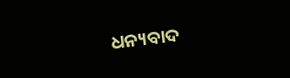ଧନ୍ୟବାଦ